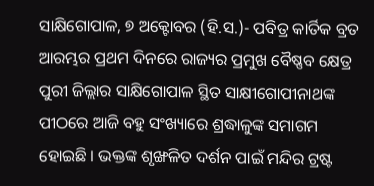ସାକ୍ଷିଗୋପାଳ, ୭ ଅକ୍ଟୋବର (ହି.ସ.)- ପବିତ୍ର କାର୍ତିକ ବ୍ରତ ଆରମ୍ଭର ପ୍ରଥମ ଦିନରେ ରାଜ୍ୟର ପ୍ରମୁଖ ବୈଷ୍ଣବ କ୍ଷେତ୍ର ପୁରୀ ଜିଲ୍ଲାର ସାକ୍ଷିଗୋପାଳ ସ୍ଥିତ ସାକ୍ଷୀଗୋପୀନାଥଙ୍କ ପୀଠରେ ଆଜି ବହୁ ସଂଖ୍ୟାରେ ଶ୍ରଦ୍ଧାଳୁଙ୍କ ସମାଗମ ହୋଇଛି । ଭକ୍ତଙ୍କ ଶୃଙ୍ଖଳିତ ଦର୍ଶନ ପାଇଁ ମନ୍ଦିର ଟ୍ରଷ୍ଟ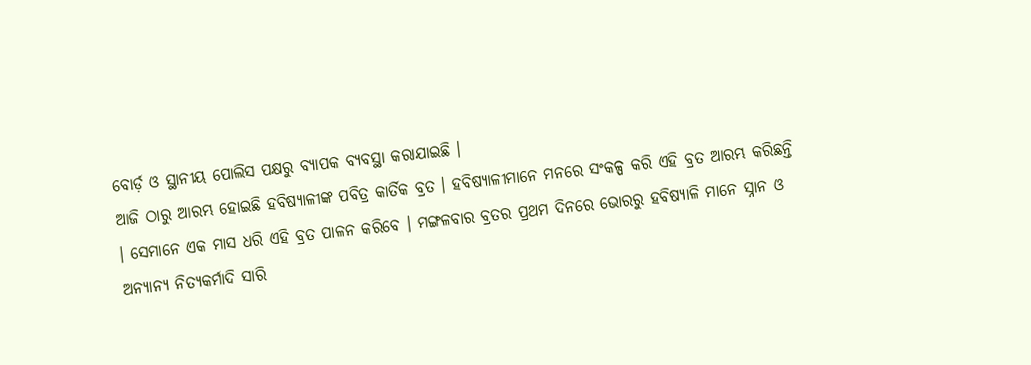ବୋର୍ଡ଼ ଓ ସ୍ଥାନୀୟ ପୋଲିସ ପକ୍ଷରୁ ବ୍ୟାପକ ବ୍ୟବସ୍ଥା କରାଯାଇଛି ।
ଆଜି ଠାରୁ ଆରମ୍ଭ ହୋଇଛି ହବିଷ୍ୟାଳୀଙ୍କ ପବିତ୍ର କାର୍ତିକ ବ୍ରତ । ହବିଷ୍ୟାଳୀମାନେ ମନରେ ସଂକଳ୍ପ କରି ଏହି ବ୍ରତ ଆରମ୍ଭ କରିଛନ୍ତି । ସେମାନେ ଏକ ମାସ ଧରି ଏହି ବ୍ରତ ପାଳନ କରିବେ । ମଙ୍ଗଳବାର ବ୍ରତର ପ୍ରଥମ ଦିନରେ ଭୋରରୁ ହବିଷ୍ୟାଳି ମାନେ ସ୍ନାନ ଓ ଅନ୍ୟାନ୍ୟ ନିତ୍ୟକର୍ମାଦି ସାରି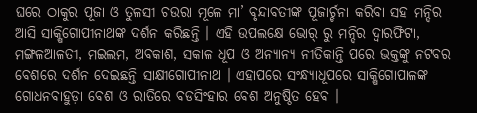ଘରେ ଠାକୁର ପୂଜା ଓ ତୁଳସୀ ଚଉରା ମୂଳେ ମା’ ବୃନ୍ଦାବତୀଙ୍କ ପୂଜାର୍ଚ୍ଚନା କରିବା ସହ ମନ୍ଦିର ଆସି ସାକ୍ଷିଗୋପୀନାଥଙ୍କ ଦର୍ଶନ କରିଛନ୍ତି । ଏହି ଉପଲକ୍ଷେ ଭୋର୍ ରୁ ମନ୍ଦିର ଦ୍ୱାରଫିଟା, ମଙ୍ଗଳଆଳତୀ, ମଇଲମ, ଅବକାଶ, ସକାଳ ଧୂପ ଓ ଅନ୍ୟାନ୍ୟ ନୀତିକାନ୍ତି ପରେ ଭକ୍ତଙ୍କୁ ନଟବର ବେଶରେ ଦର୍ଶନ ଦେଇଛନ୍ତି ସାକ୍ଷୀଗୋପୀନାଥ । ଏହାପରେ ସଂନ୍ଧ୍ୟାଧୂପରେ ସାକ୍ଷିଗୋପାଳଙ୍କ ଗୋଧନବାହୁଡ଼ା ବେଶ ଓ ରାତିରେ ବଡସିଂହାର ବେଶ ଅନୁଷ୍ଠିତ ହେବ ।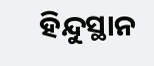ହିନ୍ଦୁସ୍ଥାନ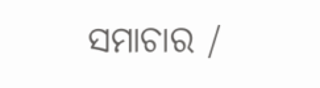ସମାଚାର /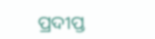ପ୍ରଦୀପ୍ତ